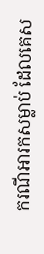ករណីអារកសម្លាប់ ដែលគេស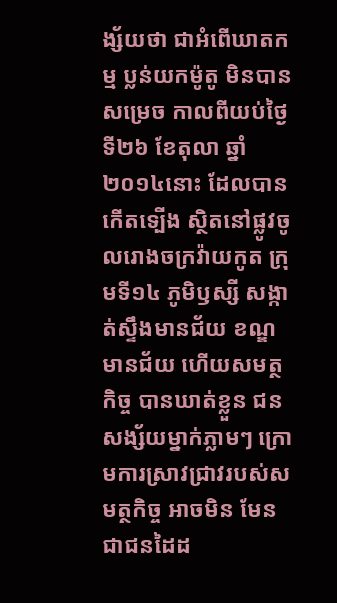ង្ស័យថា ជាអំពើឃាតកម្ម ប្លន់យកម៉ូតូ មិនបានសម្រេច កាលពីយប់ថ្ងៃទី២៦ ខែតុលា ឆ្នាំ២០១៤នោះ ដែលបានកើតទ្បើង ស្ថិតនៅផ្លូវចូលរោងចក្រវ៉ាយកូត ក្រុមទី១៤ ភូមិឫស្សី សង្កាត់ស្ទឹងមានជ័យ ខណ្ឌមានជ័យ ហើយសមត្ថកិច្ច បានឃាត់ខ្លួន ជនសង្ស័យម្នាក់ភ្លាមៗ ក្រោមការស្រាវជ្រាវរបស់សមត្ថកិច្ច អាចមិន មែនជាជនដៃដ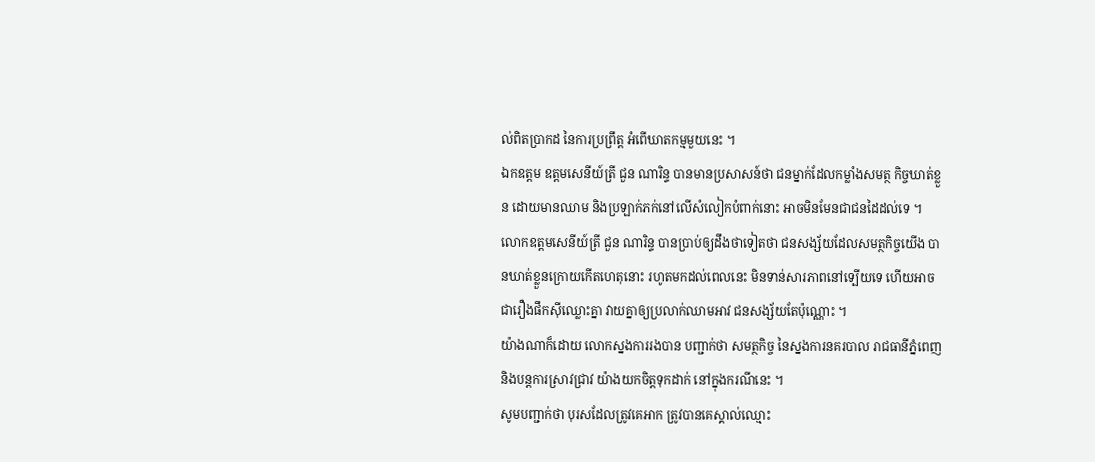ល់ពិតប្រាកដ នៃការប្រព្រឹត្ដ អំពើឃាតកម្មមួយនេះ ។
ឯកឧត្តម ឧត្ដមសេនីយ៍ត្រី ជួន ណារិន្ទ បានមានប្រសាសន៍ថា ជនម្នាក់ដែលកម្លាំងសមត្ថ កិច្ចឃាត់ខ្លួន ដោយមានឈាម និងប្រឡាក់ភក់នៅលើសំលៀកបំពាក់នោះ អាចមិនមែនជាជនដៃដល់ទេ ។
លោកឧត្ដមសេនីយ៍ត្រី ជួន ណារិន្ទ បានប្រាប់ឲ្យដឹងថាទៀតថា ជនសង្ស័យដែលសមត្ថកិច្ចយើង បានឃាត់ខ្លួនក្រោយកើតហេតុនោះ រហូតមកដល់ពេលនេះ មិនទាន់សារភាពនៅទ្បើយទេ ហើយអាចជារឿងផឹកស៊ីឈ្លោះគ្នា វាយគ្នាឲ្យប្រលាក់ឈាមអាវ ជនសង្ស័យតែប៉ុណ្ណោះ ។
យ៉ាងណាក៏ដោយ លោកស្នងការរងបាន បញ្ជាក់ថា សមត្ថកិច្ច នៃស្នងការនគរបាល រាជធានីភ្នំពេញ និងបន្តការស្រាវជ្រាវ យ៉ាងយកចិត្តទុកដាក់ នៅក្នុងករណីនេះ ។
សូមបញ្ជាក់ថា បុរសដែលត្រូវគេអាក ត្រូវបានគេស្គាល់ឈ្មោះ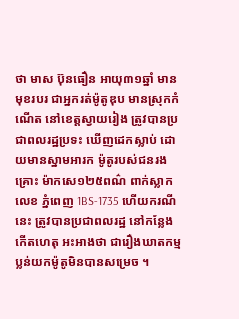ថា មាស ប៊ុនធឿន អាយុ៣១ឆ្នាំ មានមុខរបរ ជាអ្នករត់ម៉ូតូឌុប មានស្រុកកំណើត នៅខេត្ដស្វាយរៀង ត្រូវបានប្រជាពលរដ្ឋប្រទះ ឃើញដេកស្លាប់ ដោយមានស្នាមអារក ម៉ូតូរបស់ជនរងគ្រោះ ម៉ាកសេ១២៥ពណ៌ ពាក់ស្លាកលេខ ភ្នំពេញ 1BS-1735 ហើយករណីនេះ ត្រូវបានប្រជាពលរដ្ឋ នៅកន្លែងកើតហេតុ អះអាងថា ជារឿងឃាតកម្ម ប្លន់យកម៉ូតូមិនបានសម្រេច ។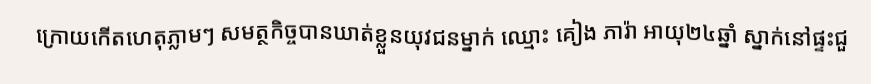ក្រោយកើតហេតុភ្លាមៗ សមត្ថកិច្ចបានឃាត់ខ្លួនយុវជនម្នាក់ ឈ្មោះ គៀង ភារ៉ា អាយុ២៤ឆ្នាំ ស្នាក់នៅផ្ទះជួ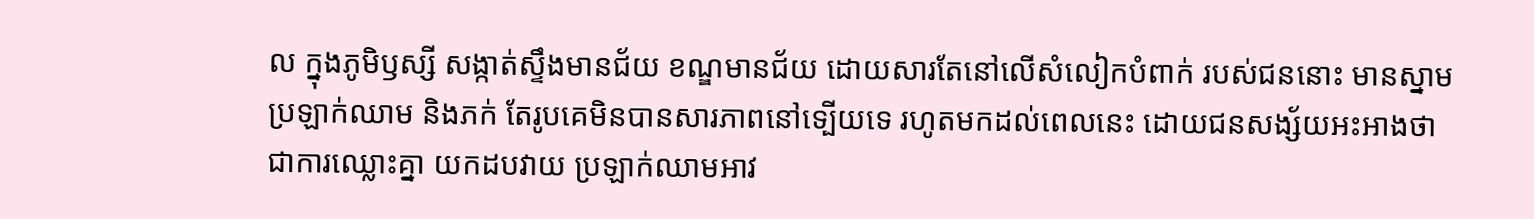ល ក្នុងភូមិឫស្សី សង្កាត់ស្ទឹងមានជ័យ ខណ្ឌមានជ័យ ដោយសារតែនៅលើសំលៀកបំពាក់ របស់ជននោះ មានស្នាមប្រឡាក់ឈាម និងភក់ តែរូបគេមិនបានសារភាពនៅទ្បើយទេ រហូតមកដល់ពេលនេះ ដោយជនសង្ស័យអះអាងថា ជាការឈ្លោះគ្នា យកដបវាយ ប្រឡាក់ឈាមអាវ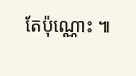តែប៉ុណ្ណោះ ៕